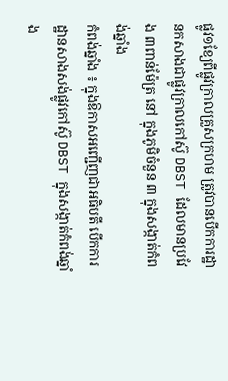ផ្លូវ១ខ្យែពីផ្លូវក្រាលគ្រួសក្រហម ត្រូវបានបើកការដ្ឋានកសាងជាផ្លូវក្រាលកៅស៊ូ DBST ដែលមានប្រវែង ៣ពាន់ម៉ែត្រ នៅ ក្នុងភូមិចំនួន ៣ ក្នុងសង្កាត់កំពង់ឆ្នាំង
កំពង់ឆ្នាំង ៖ ក្នុងឱកាសអញ្ជើញជាអធិបតី បើកការដ្ឋានសាងសង់ផ្លូវកៅស៊ូ DBST ក្នុងសង្កាត់កំពង់ឆ្នាំង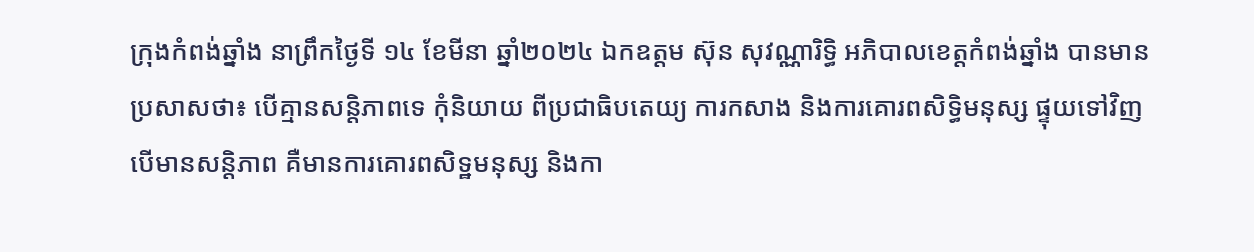ក្រុងកំពង់ឆ្នាំង នាព្រឹកថ្ងៃទី ១៤ ខែមីនា ឆ្នាំ២០២៤ ឯកឧត្តម ស៊ុន សុវណ្ណារិទ្ធិ អភិបាលខេត្តកំពង់ឆ្នាំង បានមានប្រសាសថា៖ បើគ្មានសន្តិភាពទេ កុំនិយាយ ពីប្រជាធិបតេយ្យ ការកសាង និងការគោរពសិទ្ធិមនុស្ស ផ្ទុយទៅវិញបើមានសន្តិភាព គឺមានការគោរពសិទ្ឋមនុស្ស និងកា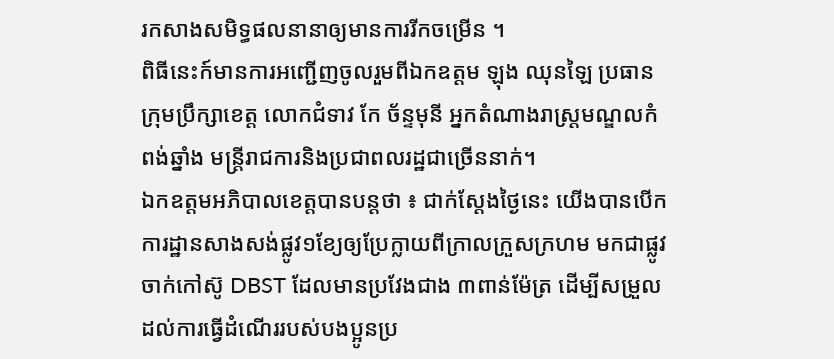រកសាងសមិទ្ធផលនានាឲ្យមានការរីកចម្រើន ។
ពិធីនេះក៍មានការអញ្ជើញចូលរួមពីឯកឧត្តម ឡុង ឈុនឡៃ ប្រធានក្រុមប្រឹក្សាខេត្ត លោកជំទាវ កែ ច័ន្ទមុនី អ្នកតំណាងរាស្ត្រមណ្ឌលកំពង់ឆ្នាំង មន្ត្រីរាជការនិងប្រជាពលរដ្ឋជាច្រើននាក់។
ឯកឧត្តមអភិបាលខេត្តបានបន្តថា ៖ ជាក់ស្ដែងថ្ងៃនេះ យើងបានបើកការដ្ឋានសាងសង់ផ្លូវ១ខ្យែឲ្យប្រែក្លាយពីក្រាលក្រួសក្រហម មកជាផ្លូវចាក់កៅស៊ូ DBST ដែលមានប្រវែងជាង ៣ពាន់ម៉ែត្រ ដើម្បីសម្រួលដល់ការធ្វើដំណើររបស់បងប្អូនប្រ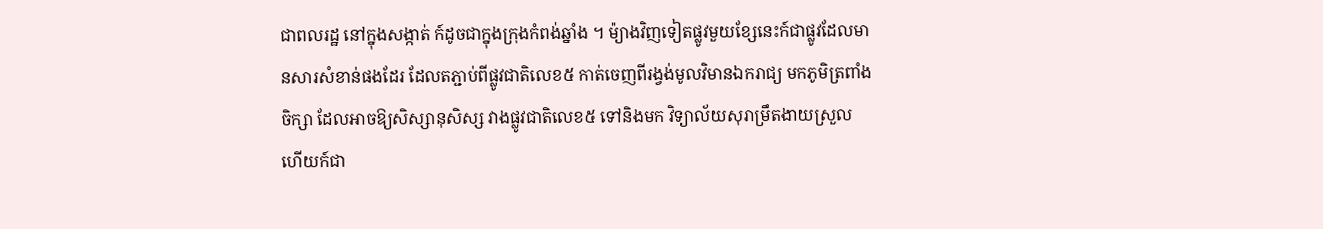ជាពលរដ្ឋ នៅក្នុងសង្កាត់ ក៍ដូចជាក្នុងក្រុងកំពង់ឆ្នាំង ។ ម៉្យាងវិញទៀតផ្លូវមួយខ្សែនេះក៍ជាផ្លូវដែលមានសារសំខាន់ផងដែរ ដែលតភ្ជាប់ពីផ្លូវជាតិលេខ៥ កាត់ចេញពីរង្វង់មូលវិមានឯករាជ្យ មកភូមិត្រពាំងចិក្សា ដែលអាចឱ្យសិស្សានុសិស្ស វាងផ្លូវជាតិលេខ៥ ទៅនិងមក វិទ្យាល័យសុរាម្រឹតងាយស្រួល ហើយក៍ជា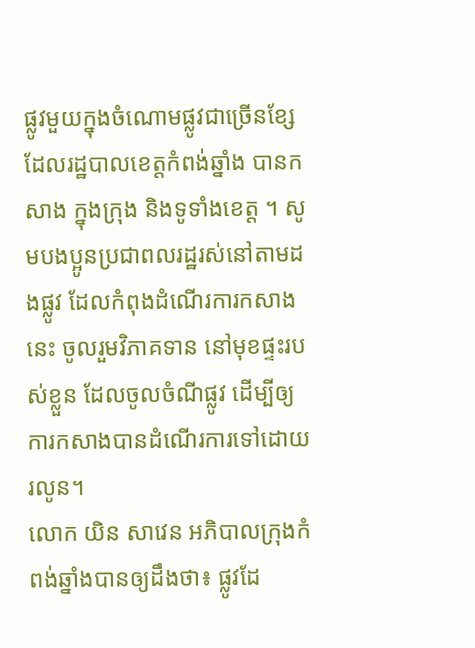ផ្លូវមួយក្នុងចំណោមផ្លូវជាច្រើនខ្សែ ដែលរដ្ឋបាលខេត្តកំពង់ឆ្នាំង បានកសាង ក្នុងក្រុង និងទូទាំងខេត្ត ។ សូមបងប្អូនប្រជាពលរដ្ឋរស់នៅតាមដងផ្លូវ ដែលកំពុងដំណើរការកសាងនេះ ចូលរួមវិភាគទាន នៅមុខផ្ទះរបស់ខ្លួន ដែលចូលចំណីផ្លូវ ដើម្បីឲ្យការកសាងបានដំណើរការទៅដោយរលូន។
លោក យិន សាវេន អភិបាលក្រុងកំពង់ឆ្នាំងបានឲ្យដឹងថា៖ ផ្លូវដែ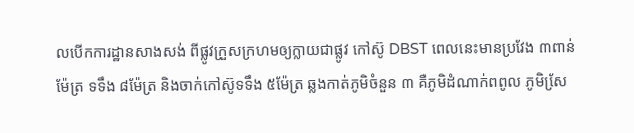លបើកការដ្ឋានសាងសង់ ពីផ្លូវក្រួសក្រហមឲ្យក្លាយជាផ្លូវ កៅស៊ូ DBST ពេលនេះមានប្រវែង ៣ពាន់ម៉ែត្រ ទទឹង ៨ម៉ែត្រ និងចាក់កៅស៊ូទទឹង ៥ម៉ែត្រ ឆ្លងកាត់ភូមិចំនួន ៣ គឺភូមិដំណាក់ពពូល ភូមិសែ្រ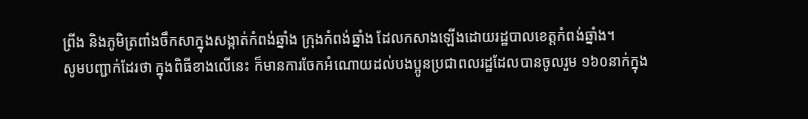ព្រីង និងភូមិត្រពាំងចឹកសាក្នុងសង្កាត់កំពង់ឆ្នាំង ក្រុងកំពង់ឆ្នាំង ដែលកសាងឡើងដោយរដ្ឋបាលខេត្តកំពង់ឆ្នាំង។
សូមបញ្ជាក់ដែរថា ក្នុងពិធីខាងលើនេះ ក៏មានការចែកអំណោយដល់បងប្អូនប្រជាពលរដ្ឋដែលបានចូលរួម ១៦០នាក់ក្នុង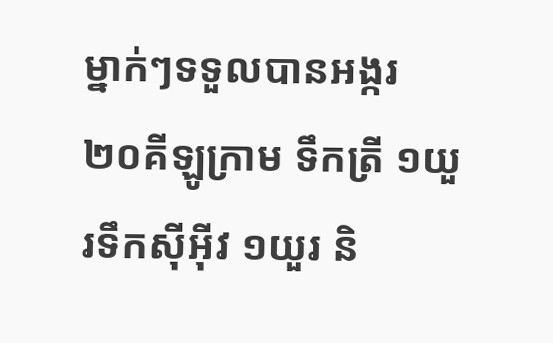ម្នាក់ៗទទួលបានអង្ករ ២០គីឡូក្រាម ទឹកត្រី ១យួរទឹកស៊ីអ៊ីវ ១យួរ និ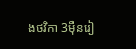ងថវិកា 3ម៉ឺនរៀ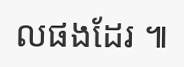លផងដែរ ៕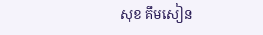សុខ គឹមសៀន